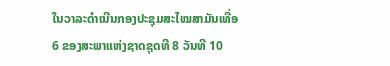ໃນວາລະດຳເນີນກອງປະຊຸມສະໄໝສາມັນເທື່ອ 6 ຂອງສະພາແຫ່ງຊາດຊຸດທີ 8 ວັນທີ 10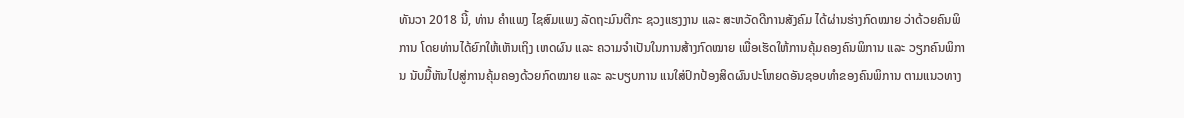ທັນວາ 2018 ນີ້, ທ່ານ ຄຳແພງ ໄຊສົມແພງ ລັດຖະມົນຕີກະ ຊວງແຮງງານ ແລະ ສະຫວັດດີການສັງຄົມ ໄດ້ຜ່ານຮ່າງກົດໝາຍ ວ່າດ້ວຍຄົນພິການ ໂດຍທ່ານໄດ້ຍົກໃຫ້ເຫັນເຖິງ ເຫດຜົນ ແລະ ຄວາມຈຳເປັນໃນການສ້າງກົດໝາຍ ເພື່ອເຮັດໃຫ້ການຄຸ້ມຄອງຄົນພິການ ແລະ ວຽກຄົນພິການ ນັບມື້ຫັນໄປສູ່ການຄຸ້ມຄອງດ້ວຍກົດໝາຍ ແລະ ລະບຽບການ ແນໃສ່ປົກປ້ອງສິດຜົນປະໂຫຍດອັນຊອບທຳຂອງຄົນພິການ ຕາມແນວທາງ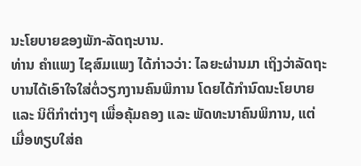ນະໂຍບາຍຂອງພັກ-ລັດຖະບານ.
ທ່ານ ຄຳແພງ ໄຊສົມແພງ ໄດ້ກ່າວວ່າ: ໄລຍະຜ່ານມາ ເຖິງວ່າລັດຖະບານໄດ້ເອົາໃຈໃສ່ຕໍ່ວຽກງານຄົນພິການ ໂດຍໄດ້ກຳນົດນະໂຍບາຍ ແລະ ນິຕິກຳຕ່າງໆ ເພື່ອຄຸ້ມຄອງ ແລະ ພັດທະນາຄົນພິການ, ແຕ່ເມື່ອທຽບໃສ່ຄ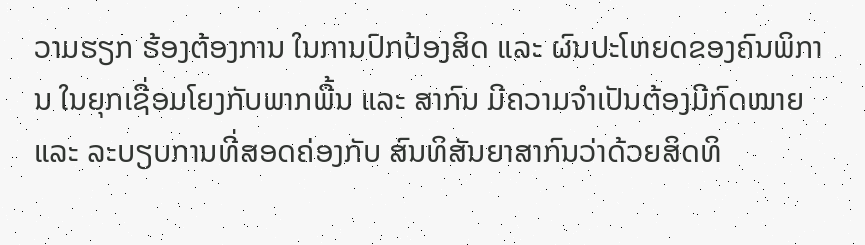ວາມຮຽກ ຮ້ອງຕ້ອງການ ໃນການປົກປ້ອງສິດ ແລະ ຜົນປະໂຫຍດຂອງຄົນພິການ ໃນຍຸກເຊື່ອມໂຍງກັບພາກພື້ນ ແລະ ສາກົນ ມີຄວາມຈຳເປັນຕ້ອງມີກົດໝາຍ ແລະ ລະບຽບການທີ່ສອດຄ່ອງກັບ ສົນທິສັນຍາສາກົນວ່າດ້ວຍສິດທິ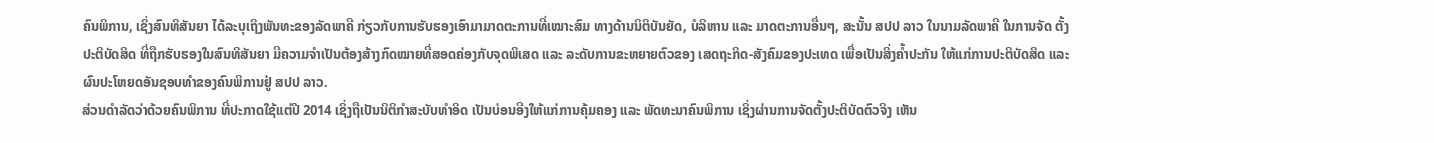ຄົນພິການ, ເຊິ່ງສົນທິສັນຍາ ໄດ້ລະບຸເຖິງພັນທະຂອງລັດພາຄີ ກ່ຽວກັບການຮັບຮອງເອົາມາມາດຕະການທີ່ເໝາະສົມ ທາງດ້ານນິຕິບັນຍັດ, ບໍລິຫານ ແລະ ມາດຕະການອື່ນໆ, ສະນັ້ນ ສປປ ລາວ ໃນນາມລັດພາຄີ ໃນການຈັດ ຕັ້ງປະຕິບັດສິດ ທີ່ຖືກຮັບຮອງໃນສົນທິສັນຍາ ມີຄວາມຈຳເປັນຕ້ອງສ້າງກົດໝາຍທີ່ສອດຄ່ອງກັບຈຸດພິເສດ ແລະ ລະດັບການຂະຫຍາຍຕົວຂອງ ເສດຖະກິດ-ສັງຄົມຂອງປະເທດ ເພື່ອເປັນສິ່ງຄໍ້າປະກັນ ໃຫ້ແກ່ການປະຕິບັດສິດ ແລະ ຜົນປະໂຫຍດອັນຊອບທຳຂອງຄົນພິການຢູ່ ສປປ ລາວ.
ສ່ວນດຳລັດວ່າດ້ວຍຄົນພິການ ທີ່ປະກາດໃຊ້ແຕ່ປີ 2014 ເຊິ່ງຖືເປັນນິຕິກຳສະບັບທຳອິດ ເປັນບ່ອນອີງໃຫ້ແກ່ການຄຸ້ມຄອງ ແລະ ພັດທະນາຄົນພິການ ເຊິ່ງຜ່ານການຈັດຕັ້ງປະຕິບັດຕົວຈິງ ເຫັນ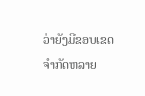ວ່າຍັງມີຂອບເຂດຈຳກັດຫລາຍ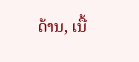ດ້ານ, ເນື້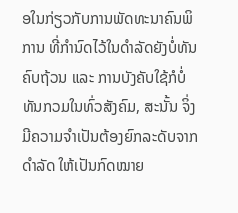ອໃນກ່ຽວກັບການພັດທະນາຄົນພິການ ທີ່ກຳນົດໄວ້ໃນດຳລັດຍັງບໍ່ທັນຄົບຖ້ວນ ແລະ ການບັງຄັບໃຊ້ກໍບໍ່ທັນກວມໃນທົ່ວສັງຄົມ, ສະນັ້ນ ຈິ່ງມີຄວາມຈຳເປັນຕ້ອງຍົກລະດັບຈາກດຳລັດ ໃຫ້ເປັນກົດໝາຍ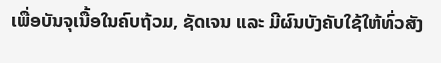ເພື່ອບັນຈຸເນື້ອໃນຄົບຖ້ວມ, ຊັດເຈນ ແລະ ມີຜົນບັງຄັບໃຊ້ໃຫ້ທົ່ວສັງ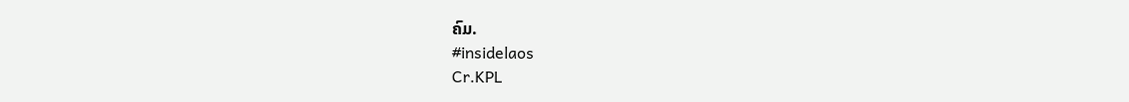ຄົມ.
#insidelaos
Cr.KPL